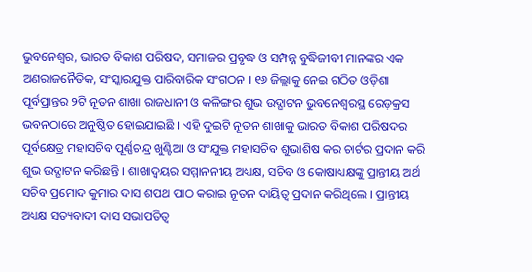ଭୁବନେଶ୍ୱର, ଭାରତ ବିକାଶ ପରିଷଦ, ସମାଜର ପ୍ରବୃଦ୍ଧ ଓ ସମ୍ପନ୍ନ ବୁଦ୍ଧିଜୀବୀ ମାନଙ୍କର ଏକ ଅଣରାଜନୈତିକ, ସଂସ୍କାରଯୁକ୍ତ ପାରିବାରିକ ସଂଗଠନ । ୧୬ ଜିଲ୍ଲାକୁ ନେଇ ଗଠିତ ଓଡ଼ିଶା ପୂର୍ବପ୍ରାନ୍ତର ୨ଟି ନୂତନ ଶାଖା ରାଜଧାନୀ ଓ କଳିଙ୍ଗର ଶୁଭ ଉଦ୍ଘାଟନ ଭୁବନେଶ୍ୱରସ୍ଥ ରେଡ଼କ୍ରସ ଭବନଠାରେ ଅନୁଷ୍ଠିତ ହୋଇଯାଇଛି । ଏହି ଦୁଇଟି ନୂତନ ଶାଖାକୁ ଭାରତ ବିକାଶ ପରିଷଦର ପୂର୍ବକ୍ଷେତ୍ର ମହାସଚିବ ପୂର୍ଣ୍ଣଚନ୍ଦ୍ର ଖୁଣ୍ଟିଆ ଓ ସଂଯୁକ୍ତ ମହାସଚିବ ଶୁଭାଶିଷ କର ଚାର୍ଟର ପ୍ରଦାନ କରି ଶୁଭ ଉଦ୍ଘାଟନ କରିଛନ୍ତି । ଶାଖାଦ୍ୱୟର ସମ୍ମାନନୀୟ ଅଧ୍ୟକ୍ଷ, ସଚିବ ଓ କୋଷାଧ୍ୟକ୍ଷଙ୍କୁ ପ୍ରାନ୍ତୀୟ ଅର୍ଥ ସଚିବ ପ୍ରମୋଦ କୁମାର ଦାସ ଶପଥ ପାଠ କରାଇ ନୂତନ ଦାୟିତ୍ୱ ପ୍ରଦାନ କରିଥିଲେ । ପ୍ରାନ୍ତୀୟ ଅଧ୍ୟକ୍ଷ ସତ୍ୟବାଦୀ ଦାସ ସଭାପତିତ୍ୱ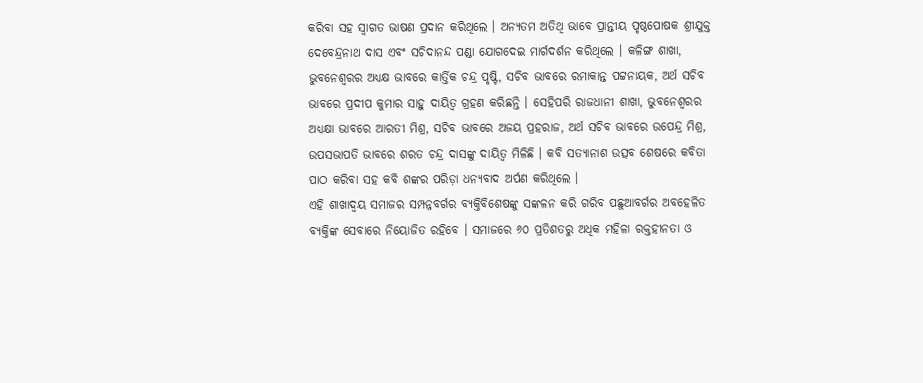କରିବା ସହ ସ୍ୱାଗତ ଭାଷଣ ପ୍ରଦାନ କରିଥିଲେ । ଅନ୍ୟତମ ଅତିଥି ଭାବେ ପ୍ରାନ୍ତୀୟ ପୃଷ୍ଠପୋଷକ ଶ୍ରୀଯୁକ୍ତ ଦେବେନ୍ଦ୍ରନାଥ ଦାସ ଏବଂ ସଚିଦାନନ୍ଦ ପଣ୍ଡା ଯୋଗଦେଇ ମାର୍ଗଦର୍ଶନ କରିଥିଲେ । କଳିଙ୍ଗ ଶାଖା, ଭୁବନେଶ୍ୱରର ଅଧ୍ୟକ୍ଷ ଭାବରେ କାର୍ତ୍ତିକ ଚନ୍ଦ୍ର ପୃଷ୍ଟି, ସଚିବ ଭାବରେ ରମାକାନ୍ତ ପଟ୍ଟନାୟକ, ଅର୍ଥ ସଚିବ ଭାବରେ ପ୍ରଦୀପ କୁମାର ସାହୁ ଦାୟିତ୍ୱ ଗ୍ରହଣ କରିଛନ୍ତି । ସେହିପରି ରାଜଧାନୀ ଶାଖା, ଭୁବନେଶ୍ୱରର ଅଧ୍ୟକ୍ଷା ଭାବରେ ଆରତୀ ମିଶ୍ର, ସଚିବ ଭାବରେ ଅଜୟ ପ୍ରହରାଜ, ଅର୍ଥ ସଚିବ ଭାବରେ ଉପେନ୍ଦ୍ର ମିଶ୍ର, ଉପସଭାପତି ଭାବରେ ଶରତ ଚନ୍ଦ୍ର ଦାସଙ୍କୁ ଦାୟିତ୍ୱ ମିଳିଛି । କବି ସତ୍ୟାନାଶ ଉତ୍ସବ ଶେଷରେ କବିତା ପାଠ କରିବା ସହ କବି ଶଙ୍କର ପରିଡ଼ା ଧନ୍ୟବାଦ ଅର୍ପଣ କରିଥିଲେ ।
ଏହି ଶାଖାଦ୍ୱୟ ସମାଜର ସମ୍ପନ୍ନବର୍ଗର ବ୍ୟକ୍ତିବିଶେଷଙ୍କୁ ସଙ୍କଳନ କରି ଗରିବ ପଛୁଆବର୍ଗର ଅବହେଳିତ ବ୍ୟକ୍ତିଙ୍କ ସେବାରେ ନିୟୋଜିତ ରହିବେ । ସମାଜରେ ୬୦ ପ୍ରତିଶତରୁ ଅଧିକ ମହିଳା ରକ୍ତହୀନତା ଓ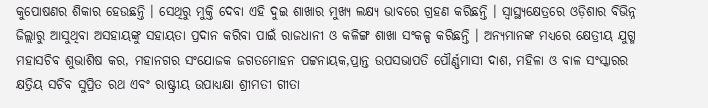କୁପୋଷଣର ଶିକାର ହେଉଛନ୍ତି । ସେଥିରୁ ମୁକ୍ତି ଦେବା ଏହି ଦୁଇ ଶାଖାର ମୁଖ୍ୟ ଲକ୍ଷ୍ୟ ଭାବରେ ଗ୍ରହଣ କରିଛନ୍ତି । ସ୍ୱାସ୍ଥ୍ୟକ୍ଷେତ୍ରରେ ଓଡ଼ିଶାର ବିଭିନ୍ନ ଜିଲ୍ଲାରୁ ଆସୁଥିବା ଅସହାୟଙ୍କୁ ସହାୟତା ପ୍ରଦାନ କରିବା ପାଇଁ ରାଜଧାନୀ ଓ କଳିଙ୍ଗ ଶାଖା ସଂକଳ୍ପ କରିଛନ୍ତି । ଅନ୍ୟମାନଙ୍କ ମଧ୍ୟରେ କ୍ଷେତ୍ରୀୟ ଯୁଗ୍ମ ମହାସଚିବ ଶୁଭାଶିଷ କର, ମହାନଗର ସଂଯୋଜକ ଜଗତମୋହନ ପଟ୍ଟନାୟକ,ପ୍ରାନ୍ତ ଉପସଭାପତି ପୌର୍ଣ୍ଣମାସୀ ଦାଶ, ମହିଳା ଓ ବାଳ ସଂସ୍କାରର କ୍ଷତ୍ରିୟ ସଚିବ ସୁପ୍ରିତ ରଥ ଏବଂ ରାଷ୍ଟ୍ରୀୟ ଉପାଧ୍ୟକ୍ଷା ଶ୍ରୀମତୀ ଗୀତା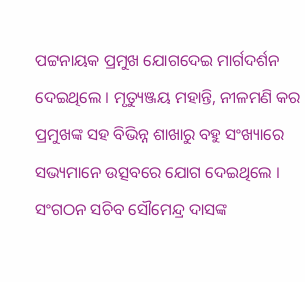ପଟ୍ଟନାୟକ ପ୍ରମୁଖ ଯୋଗଦେଇ ମାର୍ଗଦର୍ଶନ ଦେଇଥିଲେ । ମୃତ୍ୟୁଞ୍ଜୟ ମହାନ୍ତି, ନୀଳମଣି କର ପ୍ରମୁଖଙ୍କ ସହ ବିଭିନ୍ନ ଶାଖାରୁ ବହୁ ସଂଖ୍ୟାରେ ସଭ୍ୟମାନେ ଉତ୍ସବରେ ଯୋଗ ଦେଇଥିଲେ । ସଂଗଠନ ସଚିବ ସୌମେନ୍ଦ୍ର ଦାସଙ୍କ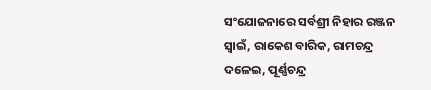ସଂଯୋଜନାରେ ସର୍ବଶ୍ରୀ ନିହାର ରଞ୍ଜନ ସ୍ୱାଇଁ, ରାକେଶ ବାରିକ, ରାମଚନ୍ଦ୍ର ଦଳେଇ, ପୂର୍ଣ୍ଣଚନ୍ଦ୍ର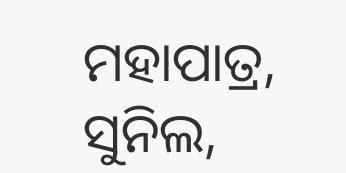ମହାପାତ୍ର, ସୁନିଲ,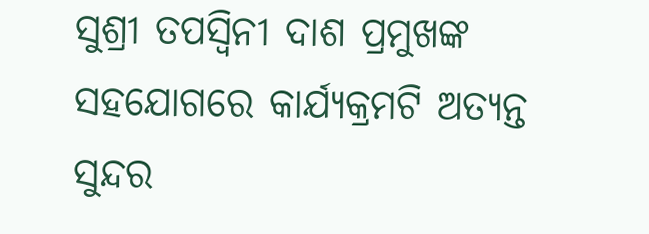ସୁଶ୍ରୀ ତପସ୍ୱିନୀ ଦାଶ ପ୍ରମୁଖଙ୍କ ସହଯୋଗରେ କାର୍ଯ୍ୟକ୍ରମଟି ଅତ୍ୟନ୍ତ ସୁନ୍ଦର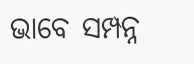ଭାବେ ସମ୍ପନ୍ନ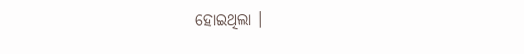ହୋଇଥିଲା ।